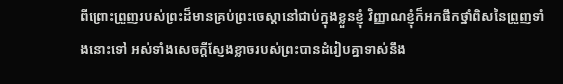ពីព្រោះព្រួញរបស់ព្រះដ៏មានគ្រប់ព្រះចេស្តានៅជាប់ក្នុងខ្លួនខ្ញុំ វិញ្ញាណខ្ញុំក៏អកផឹកថ្នាំពិសនៃព្រួញទាំងនោះទៅ អស់ទាំងសេចក្ដីស្ញែងខ្លាចរបស់ព្រះបានដំរៀបគ្នាទាស់នឹង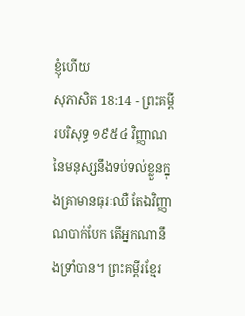ខ្ញុំហើយ
សុភាសិត 18:14 - ព្រះគម្ពីរបរិសុទ្ធ ១៩៥៤ វិញ្ញាណនៃមនុស្សនឹងទប់ទល់ខ្លួនក្នុងគ្រាមានធុរៈឈឺ តែឯវិញ្ញាណបាក់បែក តើអ្នកណានឹងទ្រាំបាន។ ព្រះគម្ពីរខ្មែរ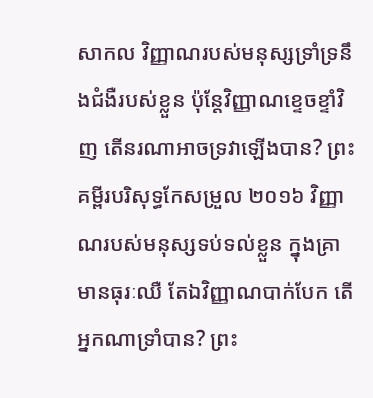សាកល វិញ្ញាណរបស់មនុស្សទ្រាំទ្រនឹងជំងឺរបស់ខ្លួន ប៉ុន្តែវិញ្ញាណខ្ទេចខ្ទាំវិញ តើនរណាអាចទ្រវាឡើងបាន? ព្រះគម្ពីរបរិសុទ្ធកែសម្រួល ២០១៦ វិញ្ញាណរបស់មនុស្សទប់ទល់ខ្លួន ក្នុងគ្រាមានធុរៈឈឺ តែឯវិញ្ញាណបាក់បែក តើអ្នកណាទ្រាំបាន? ព្រះ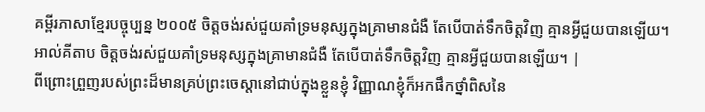គម្ពីរភាសាខ្មែរបច្ចុប្បន្ន ២០០៥ ចិត្តចង់រស់ជួយគាំទ្រមនុស្សក្នុងគ្រាមានជំងឺ តែបើបាត់ទឹកចិត្តវិញ គ្មានអ្វីជួយបានឡើយ។ អាល់គីតាប ចិត្តចង់រស់ជួយគាំទ្រមនុស្សក្នុងគ្រាមានជំងឺ តែបើបាត់ទឹកចិត្តវិញ គ្មានអ្វីជួយបានឡើយ។ |
ពីព្រោះព្រួញរបស់ព្រះដ៏មានគ្រប់ព្រះចេស្តានៅជាប់ក្នុងខ្លួនខ្ញុំ វិញ្ញាណខ្ញុំក៏អកផឹកថ្នាំពិសនៃ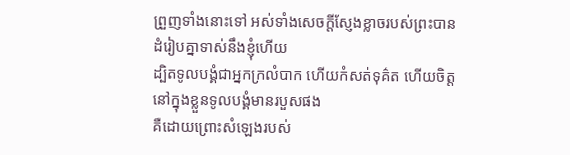ព្រួញទាំងនោះទៅ អស់ទាំងសេចក្ដីស្ញែងខ្លាចរបស់ព្រះបានដំរៀបគ្នាទាស់នឹងខ្ញុំហើយ
ដ្បិតទូលបង្គំជាអ្នកក្រលំបាក ហើយកំសត់ទុគ៌ត ហើយចិត្តនៅក្នុងខ្លួនទូលបង្គំមានរបួសផង
គឺដោយព្រោះសំឡេងរបស់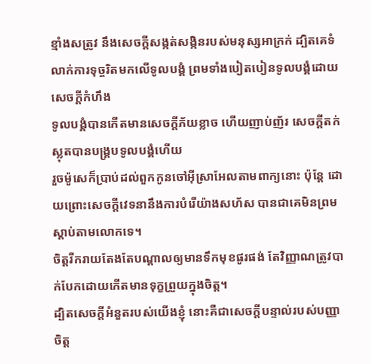ខ្មាំងសត្រូវ នឹងសេចក្ដីសង្កត់សង្កិនរបស់មនុស្សអាក្រក់ ដ្បិតគេទំលាក់ការទុច្ចរិតមកលើទូលបង្គំ ព្រមទាំងបៀតបៀនទូលបង្គំដោយសេចក្ដីកំហឹង
ទូលបង្គំបានកើតមានសេចក្ដីភ័យខ្លាច ហើយញាប់ញ័រ សេចក្ដីតក់ស្លុតបានបង្គ្របទូលបង្គំហើយ
រួចម៉ូសេក៏ប្រាប់ដល់ពួកកូនចៅអ៊ីស្រាអែលតាមពាក្យនោះ ប៉ុន្តែ ដោយព្រោះសេចក្ដីវេទនានឹងការបំរើយ៉ាងសហ័ស បានជាគេមិនព្រមស្តាប់តាមលោកទេ។
ចិត្តរីករាយតែងតែបណ្តាលឲ្យមានទឹកមុខផូរផង់ តែវិញ្ញាណត្រូវបាក់បែកដោយកើតមានទុក្ខព្រួយក្នុងចិត្ត។
ដ្បិតសេចក្ដីអំនួតរបស់យើងខ្ញុំ នោះគឺជាសេចក្ដីបន្ទាល់របស់បញ្ញាចិត្ត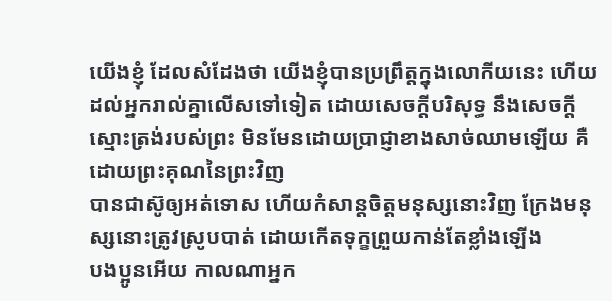យើងខ្ញុំ ដែលសំដែងថា យើងខ្ញុំបានប្រព្រឹត្តក្នុងលោកីយនេះ ហើយដល់អ្នករាល់គ្នាលើសទៅទៀត ដោយសេចក្ដីបរិសុទ្ធ នឹងសេចក្ដីស្មោះត្រង់របស់ព្រះ មិនមែនដោយប្រាជ្ញាខាងសាច់ឈាមឡើយ គឺដោយព្រះគុណនៃព្រះវិញ
បានជាស៊ូឲ្យអត់ទោស ហើយកំសាន្តចិត្តមនុស្សនោះវិញ ក្រែងមនុស្សនោះត្រូវស្រូបបាត់ ដោយកើតទុក្ខព្រួយកាន់តែខ្លាំងឡើង
បងប្អូនអើយ កាលណាអ្នក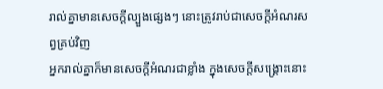រាល់គ្នាមានសេចក្ដីល្បួងផ្សេងៗ នោះត្រូវរាប់ជាសេចក្ដីអំណរសព្វគ្រប់វិញ
អ្នករាល់គ្នាក៏មានសេចក្ដីអំណរជាខ្លាំង ក្នុងសេចក្ដីសង្គ្រោះនោះ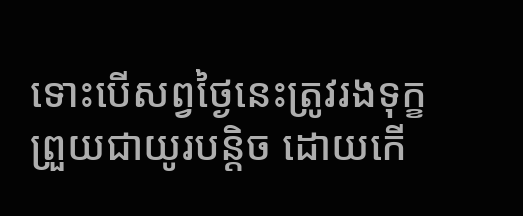ទោះបើសព្វថ្ងៃនេះត្រូវរងទុក្ខព្រួយជាយូរបន្តិច ដោយកើ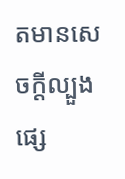តមានសេចក្ដីល្បួងផ្សេ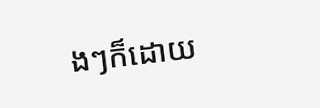ងៗក៏ដោយ